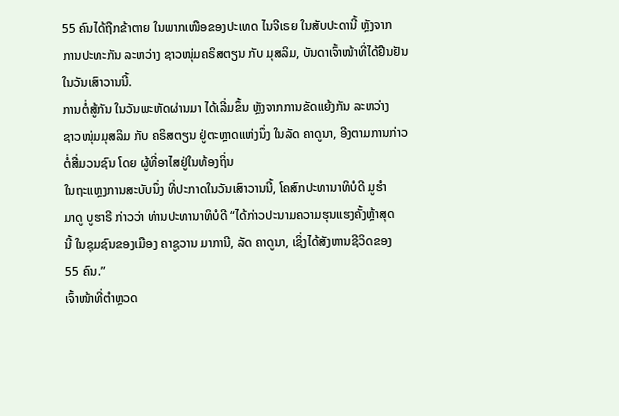55 ຄົນໄດ້ຖືກຂ້າຕາຍ ໃນພາກເໜືອຂອງປະເທດ ໄນຈີເຣຍ ໃນສັບປະດານີ້ ຫຼັງຈາກ
ການປະທະກັນ ລະຫວ່າງ ຊາວໜຸ່ມຄຣິສຕຽນ ກັບ ມຸສລິມ, ບັນດາເຈົ້າໜ້າທີ່ໄດ້ຢືນຢັນ
ໃນວັນເສົາວານນີ້.
ການຕໍ່ສູ້ກັນ ໃນວັນພະຫັດຜ່ານມາ ໄດ້ເລີ່ມຂຶ້ນ ຫຼັງຈາກການຂັດແຍ້ງກັນ ລະຫວ່າງ
ຊາວໜຸ່ມມຸສລິມ ກັບ ຄຣິສຕຽນ ຢູ່ຕະຫຼາດແຫ່ງນຶ່ງ ໃນລັດ ຄາດູນາ, ອີງຕາມການກ່າວ
ຕໍ່ສື່ມວນຊົນ ໂດຍ ຜູ້ທີ່ອາໄສຢູ່ໃນທ້ອງຖິ່ນ
ໃນຖະແຫຼງການສະບັບນຶ່ງ ທີ່ປະກາດໃນວັນເສົາວານນີ້, ໂຄສົກປະທານາທິບໍດີ ມູຮຳ
ມາດູ ບູຮາຣີ ກ່າວວ່າ ທ່ານປະທານາທິບໍດີ “ໄດ້ກ່າວປະນາມຄວາມຮຸນແຮງຄັ້ງຫຼ້າສຸດ
ນີ້ ໃນຊຸມຊົນຂອງເມືອງ ຄາຊູວານ ມາການີ, ລັດ ຄາດູນາ, ເຊິ່ງໄດ້ສັງຫານຊີວິດຂອງ
55 ຄົນ.”
ເຈົ້າໜ້າທີ່ຕຳຫຼວດ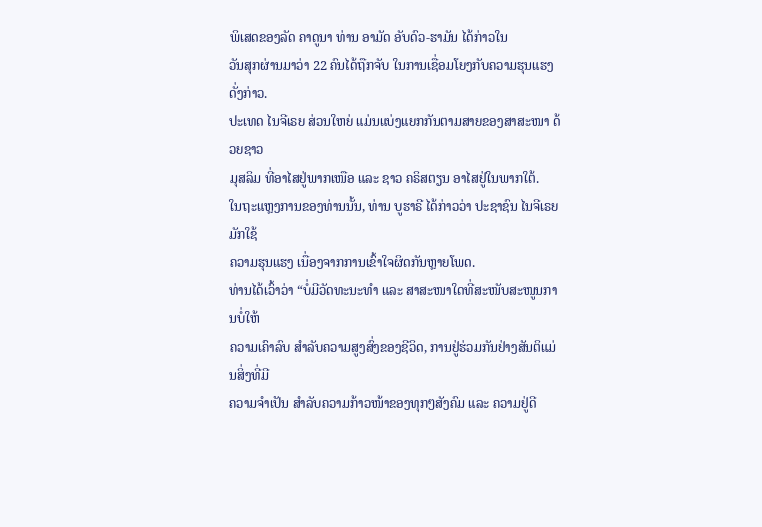ພິເສດຂອງລັດ ຄາດູນາ ທ່ານ ອາມັດ ອັບດົວ-ຮາມັນ ໄດ້ກ່າວໃນ
ວັນສຸກຜ່ານມາວ່າ 22 ຄົນໄດ້ຖືກຈັບ ໃນການເຊື່ອມໂຍງກັບຄວາມຮຸນແຮງດັ່ງກ່າວ.
ປະເທດ ໄນຈີເຣຍ ສ່ວນໃຫຍ່ ແມ່ນແບ່ງແຍກກັນຕາມສາຍຂອງສາສະໜາ ດ້ວຍຊາວ
ມຸສລິມ ທີ່ອາໄສຢູ່ພາກເໜືອ ແລະ ຊາວ ຄຣິສຕຽນ ອາໄສຢູ່ໃນພາກໃຕ້.
ໃນຖະແຫຼງການຂອງທ່ານນັ້ນ, ທ່ານ ບູຮາຣີ ໄດ້ກ່າວວ່າ ປະຊາຊົນ ໄນຈີເຣຍ ມັກໃຊ້
ຄວາມຮຸນແຮງ ເນື່ອງຈາກການເຂົ້າໃຈຜິດກັນຫຼາຍໂພດ.
ທ່ານໄດ້ເວົ້າວ່າ “ບໍ່ມີວັດທະນະທຳ ແລະ ສາສະໜາໃດທີ່ສະໜັບສະໜູນການບໍ່ໃຫ້
ຄວາມເຄົາລົບ ສຳລັບຄວາມສູງສົ່ງຂອງຊີວິດ, ການຢູ່ຮ່ວມກັນຢ່າງສັນຕິແມ່ນສິ່ງທີ່ມີ
ຄວາມຈຳເປັນ ສຳລັບຄວາມກ້າວໜ້າຂອງທຸກໆສັງຄົມ ແລະ ຄວາມຢູ່ດີ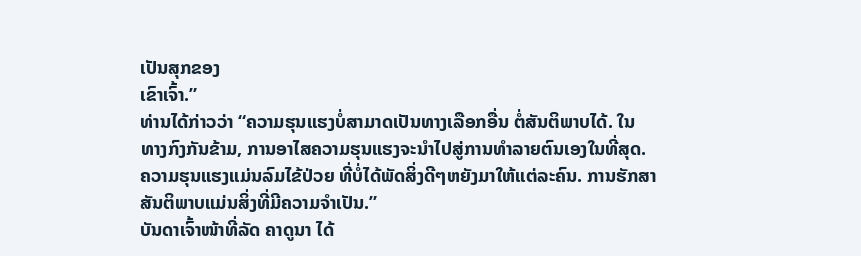ເປັນສຸກຂອງ
ເຂົາເຈົ້າ.”
ທ່ານໄດ້ກ່າວວ່າ “ຄວາມຮຸນແຮງບໍ່ສາມາດເປັນທາງເລືອກອື່ນ ຕໍ່ສັນຕິພາບໄດ້. ໃນ
ທາງກົງກັນຂ້າມ, ການອາໄສຄວາມຮຸນແຮງຈະນຳໄປສູ່ການທຳລາຍຕົນເອງໃນທີ່ສຸດ.
ຄວາມຮຸນແຮງແມ່ນລົມໄຂ້ປ່ວຍ ທີ່ບໍ່ໄດ້ພັດສິ່ງດີໆຫຍັງມາໃຫ້ແຕ່ລະຄົນ. ການຮັກສາ
ສັນຕິພາບແມ່ນສິ່ງທີ່ມີຄວາມຈຳເປັນ.”
ບັນດາເຈົ້າໜ້າທີ່ລັດ ຄາດູນາ ໄດ້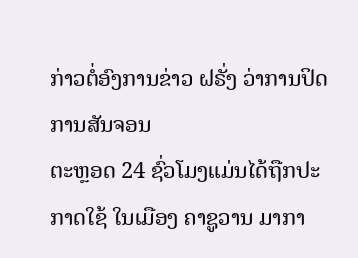ກ່າວຕໍ່ອົງການຂ່າວ ຝຣັ່ງ ວ່າການປິດການສັນຈອນ
ຕະຫຼອດ 24 ຊົ່ວໂມງແມ່ນໄດ້ຖືກປະກາດໃຊ້ ໃນເມືອງ ຄາຊູວານ ມາກາ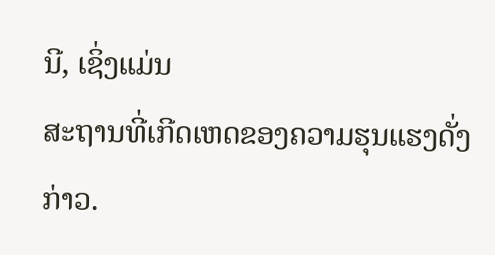ນີ, ເຊິ່ງແມ່ນ
ສະຖານທີ່ເກີດເຫດຂອງຄວາມຮຸນແຮງດັ່ງກ່າວ.